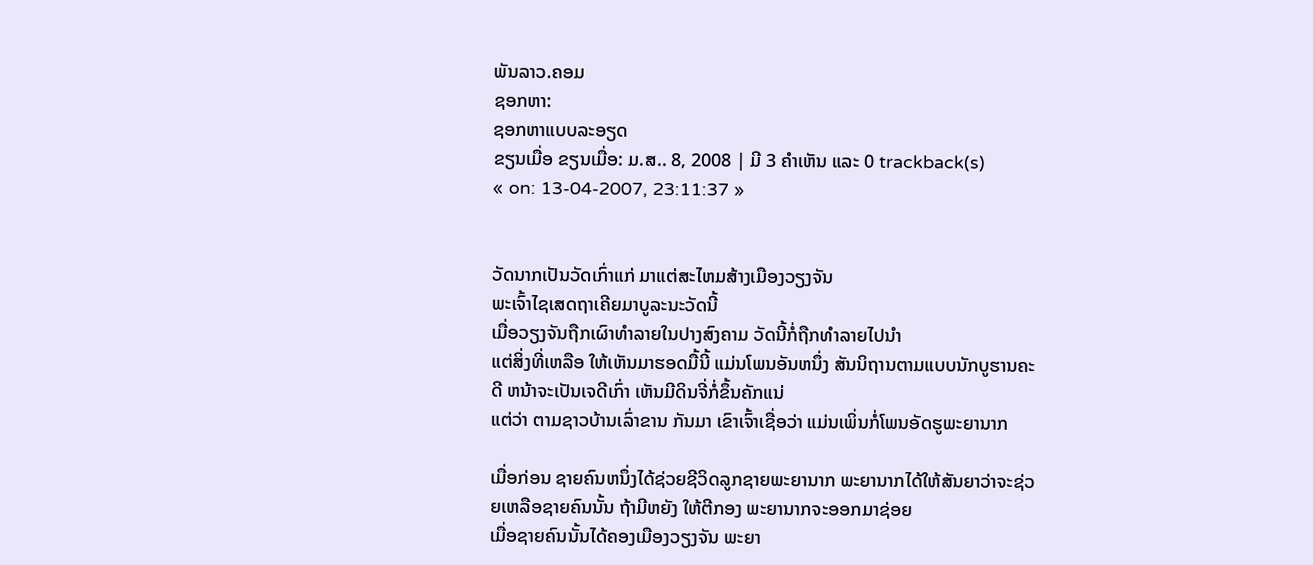ພັນລາວ.ຄອມ
ຊອກຫາ:
ຊອກຫາແບບລະອຽດ
ຂຽນເມື່ອ ຂຽນເມື່ອ: ມ.ສ.. 8, 2008 | ມີ 3 ຄຳເຫັນ ແລະ 0 trackback(s)
« on: 13-04-2007, 23:11:37 »


ວັດນາກເປັນວັດເກົ່າແກ່ ມາແຕ່ສະໄຫມສ້າງເມືອງວຽງຈັນ
ພະເຈົ້າໄຊເສດຖາເຄີຍມາບູລະນະວັດນີ້
ເມື່ອວຽງຈັນຖືກເຜົາທຳລາຍໃນປາງສົງຄາມ ວັດນີ້ກໍ່ຖືກທຳລາຍໄປນຳ
ແຕ່ສິ່ງທີ່ເຫລືອ ໃຫ້ເຫັນມາຮອດມື້ນີ້ ແມ່ນໂພນອັນຫນຶ່ງ ສັນນິຖານຕາມແບບນັກບູຮານຄະດີ ຫນ້າຈະເປັນເຈດີເກົ່າ ເຫັນມີດິນຈີ່ກໍ່ຂຶ້ນຄັກແນ່
ແຕ່ວ່າ ຕາມຊາວບ້ານເລົ່າຂານ ກັນມາ ເຂົາເຈົ້າເຊື່ອວ່າ ແມ່ນເພິ່ນກໍ່ໂພນອັດຮູພະຍານາກ

ເມື່ອກ່ອນ ຊາຍຄົນຫນຶ່ງໄດ້ຊ່ວຍຊີວິດລູກຊາຍພະຍານາກ ພະຍານາກໄດ້ໃຫ້ສັນຍາວ່າຈະຊ່ວຍເຫລືອຊາຍຄົນນັ້ນ ຖ້າມີຫຍັງ ໃຫ້ຕີກອງ ພະຍານາກຈະອອກມາຊ່ອຍ
ເມື່ອຊາຍຄົນນັ້ນໄດ້ຄອງເມືອງວຽງຈັນ ພະຍາ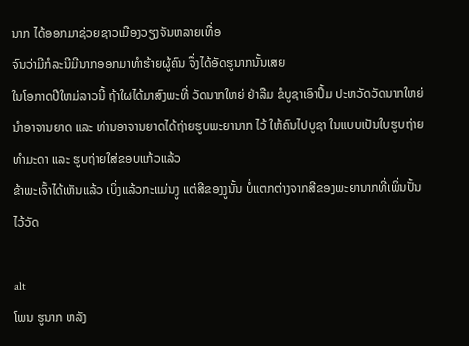ນາກ ໄດ້ອອກມາຊ່ວຍຊາວເມືອງວຽງຈັນຫລາຍເທື່ອ
ຈົນວ່າມີກໍລະນີມີນາກອອກມາທຳຮ້າຍຜູ້ຄົນ ຈຶ່ງໄດ້ອັດຮູນາກນັ້ນເສຍ
ໃນໂອກາດປີໃຫມ່ລາວນີ້ ຖ້າໃຜໄດ້ມາສົງພະທີ່ ວັດນາກໃຫຍ່ ຢ່າລືມ ຂໍບູຊາເອົາປຶ້ມ ປະຫວັດວັດນາກໃຫຍ່ ນຳອາຈານຍາດ ແລະ ທ່ານອາຈານຍາດໄດ້ຖ່າຍຮູບພະຍານາກ ໄວ້ ໃຫ້ຄົນໄປບູຊາ ໃນແບບເປັນໃບຮູບຖ່າຍ ທຳມະດາ ແລະ ຮູບຖ່າຍໃສ່ຂອບແກ້ວແລ້ວ
ຂ້າພະເຈົ້າໄດ້ເຫັນແລ້ວ ເບິ່ງແລ້ວກະແມ່ນງູ ແຕ່ສີຂອງງູນັ້ນ ບໍ່ແຕກຕ່າງຈາກສີຂອງພະຍານາກທີ່ເພິ່ນປັ້ນໄວ້ວັດ

alt
ໂພນ ຮູນາກ ຫລັງ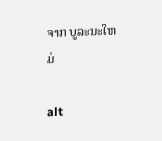ຈາກ ບູລະນະໃຫມ່

alt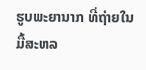ຮູບພະຍານາກ ທີ່ຖ່າຍໃນມື້ສະຫລ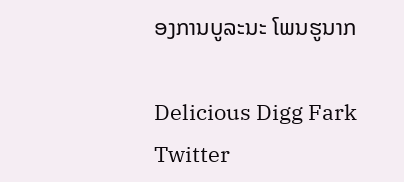ອງການບູລະນະ ໂພນຮູນາກ

Delicious Digg Fark Twitter